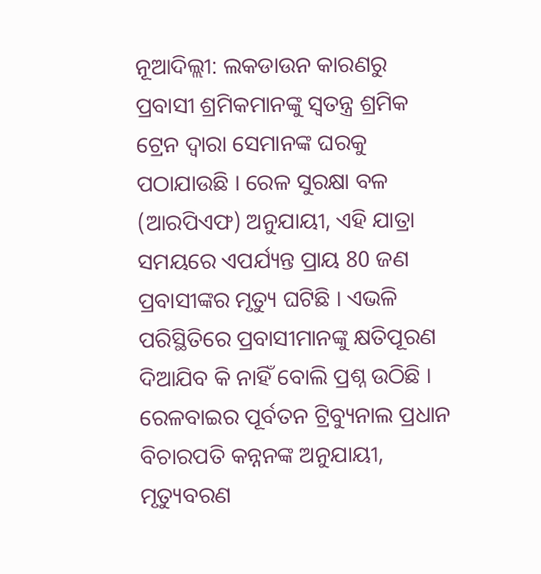ନୂଆଦିଲ୍ଲୀ: ଲକଡାଉନ କାରଣରୁ ପ୍ରବାସୀ ଶ୍ରମିକମାନଙ୍କୁ ସ୍ୱତନ୍ତ୍ର ଶ୍ରମିକ ଟ୍ରେନ ଦ୍ୱାରା ସେମାନଙ୍କ ଘରକୁ ପଠାଯାଉଛି । ରେଳ ସୁରକ୍ଷା ବଳ (ଆରପିଏଫ) ଅନୁଯାୟୀ, ଏହି ଯାତ୍ରା ସମୟରେ ଏପର୍ଯ୍ୟନ୍ତ ପ୍ରାୟ 80 ଜଣ ପ୍ରବାସୀଙ୍କର ମୃତ୍ୟୁ ଘଟିଛି । ଏଭଳି ପରିସ୍ଥିତିରେ ପ୍ରବାସୀମାନଙ୍କୁ କ୍ଷତିପୂରଣ ଦିଆଯିବ କି ନାହିଁ ବୋଲି ପ୍ରଶ୍ନ ଉଠିଛି । ରେଳବାଇର ପୂର୍ବତନ ଟ୍ରିବ୍ୟୁନାଲ ପ୍ରଧାନ ବିଚାରପତି କନ୍ନନଙ୍କ ଅନୁଯାୟୀ, ମୃତ୍ୟୁବରଣ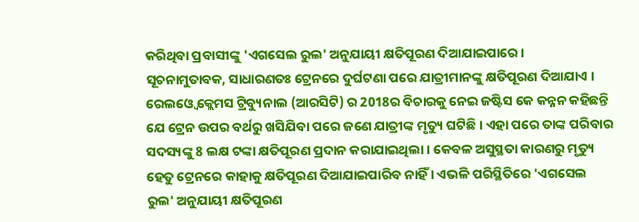କରିଥିବା ପ୍ରବାସୀଙ୍କୁ 'ଏଗସେଲ ରୁଲ' ଅନୁଯାୟୀ କ୍ଷତିପୂରଣ ଦିଆଯାଇପାରେ ।
ସୂଚନାମୁତାବକ, ସାଧାରଣତଃ ଟ୍ରେନରେ ଦୁର୍ଘଟଣା ପରେ ଯାତ୍ରୀମାନଙ୍କୁ କ୍ଷତିପୂରଣ ଦିଆଯାଏ । ରେଲଓ୍ବେ କ୍ଲେମସ ଟ୍ରିବ୍ୟୁନାଲ (ଆରସିଟି) ର 2018ର ବିଚାରକୁ ନେଇ ଜଷ୍ଟିସ କେ କନ୍ନନ କହିଛନ୍ତି ଯେ ଟ୍ରେନ ଉପର ବର୍ଥରୁ ଖସିଯିବା ପରେ ଜଣେ ଯାତ୍ରୀଙ୍କ ମୃତ୍ୟୁ ଘଟିଛି। ଏହା ପରେ ତାଙ୍କ ପରିବାର ସଦସ୍ୟଙ୍କୁ 8 ଲକ୍ଷ ଟଙ୍କା କ୍ଷତିପୂରଣ ପ୍ରଦାନ କରାଯାଇଥିଲା। କେବଳ ଅସୁସ୍ଥତା କାରଣରୁ ମୃତ୍ୟୁ ହେତୁ ଟ୍ରେନରେ କାହାକୁ କ୍ଷତିପୂରଣ ଦିଆଯାଇପାରିବ ନାହିଁ । ଏଭଳି ପରିସ୍ଥିତିରେ 'ଏଗସେଲ ରୁଲ' ଅନୁଯାୟୀ କ୍ଷତିପୂରଣ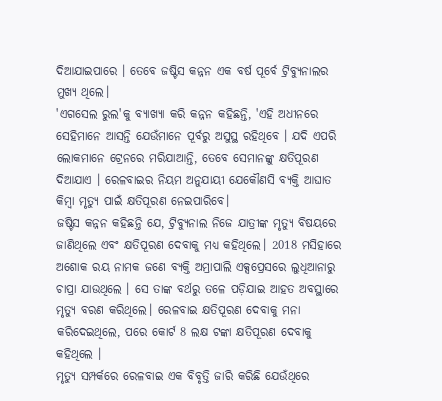ଦିଆଯାଇପାରେ । ତେବେ ଜଷ୍ଟିସ କନ୍ନନ ଏକ ବର୍ଷ ପୂର୍ବେ ଟ୍ରିବ୍ୟୁନାଲର ମୁଖ୍ୟ ଥିଲେ।
'ଏଗସେଲ ରୁଲ'କୁ ବ୍ୟାଖ୍ୟା କରି କନ୍ନନ କହିଛନ୍ତି, 'ଏହି ଅଧୀନରେ ସେହିମାନେ ଆସନ୍ତି ଯେଉଁମାନେ ପୂର୍ବରୁ ଅସୁସ୍ଥ ରହିଥିବେ । ଯଦି ଏପରି ଲୋକମାନେ ଟ୍ରେନରେ ମରିଯାଆନ୍ତି, ତେବେ ସେମାନଙ୍କୁ କ୍ଷତିପୂରଣ ଦିଆଯାଏ । ରେଳବାଇର ନିୟମ ଅନୁଯାୟୀ ଯେକୌଣସି ବ୍ୟକ୍ତି ଆଘାତ କିମ୍ବା ମୃତ୍ୟୁ ପାଇଁ କ୍ଷତିପୂରଣ ନେଇପାରିବେ।
ଜଷ୍ଟିସ କନ୍ନନ କହିଛନ୍ତି ଯେ, ଟ୍ରିବ୍ୟୁନାଲ ନିଜେ ଯାତ୍ରୀଙ୍କ ମୃତ୍ୟୁ ବିଷୟରେ ଜାଣିଥିଲେ ଏବଂ କ୍ଷତିପୂରଣ ଦେବାକୁ ମଧ୍ୟ କହିଥିଲେ। 2018 ମସିହାରେ ଅଶୋକ ରୟ ନାମକ ଜଣେ ବ୍ୟକ୍ତି ଅମ୍ରାପାଲି ଏକ୍ସପ୍ରେସରେ ଲୁଧିଆନାରୁ ଚାପ୍ରା ଯାଉଥିଲେ । ସେ ତାଙ୍କ ବର୍ଥରୁ ତଳେ ପଡ଼ିଯାଇ ଆହତ ଅବସ୍ଥାରେ ମୃତ୍ୟୁ ବରଣ କରିଥିଲେ। ରେଳବାଇ କ୍ଷତିପୂରଣ ଦେବାକୁ ମନା କରିଦେଇଥିଲେ, ପରେ କୋର୍ଟ 8 ଲକ୍ଷ ଟଙ୍କା କ୍ଷତିପୂରଣ ଦେବାକୁ କହିଥିଲେ ।
ମୃତ୍ୟୁ ସମ୍ପର୍କରେ ରେଳବାଇ ଏକ ବିବୃତ୍ତି ଜାରି କରିଛି ଯେଉଁଥିରେ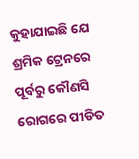କୁହାଯାଇଛି ଯେ ଶ୍ରମିକ ଟ୍ରେନରେ ପୂର୍ବରୁ କୌଣସି ରୋଗରେ ପୀଡିତ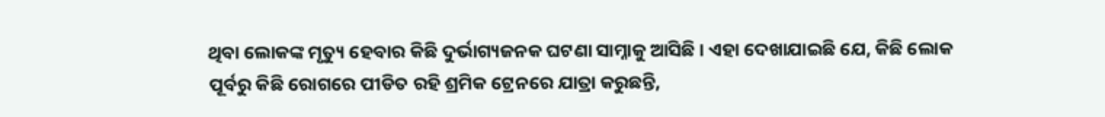ଥିବା ଲୋକଙ୍କ ମୃତ୍ୟୁ ହେବାର କିଛି ଦୁର୍ଭାଗ୍ୟଜନକ ଘଟଣା ସାମ୍ନାକୁ ଆସିଛି । ଏହା ଦେଖାଯାଇଛି ଯେ, କିଛି ଲୋକ ପୂର୍ବରୁ କିଛି ରୋଗରେ ପୀଡିତ ରହି ଶ୍ରମିକ ଟ୍ରେନରେ ଯାତ୍ରା କରୁଛନ୍ତି,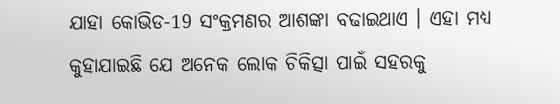ଯାହା କୋଭିଡ-19 ସଂକ୍ରମଣର ଆଶଙ୍କା ବଢାଇଥାଏ । ଏହା ମଧ୍ୟ କୁହାଯାଇଛି ଯେ ଅନେକ ଲୋକ ଚିକିତ୍ସା ପାଇଁ ସହରକୁ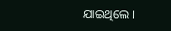ଯାଇଥିଲେ ।